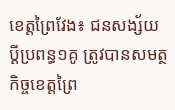ខេត្តព្រៃវែង៖ ជនសង្ស័យប្ដីប្រពន្ធ១គូ ត្រូវបានសមត្ថកិច្ចខេត្តព្រៃ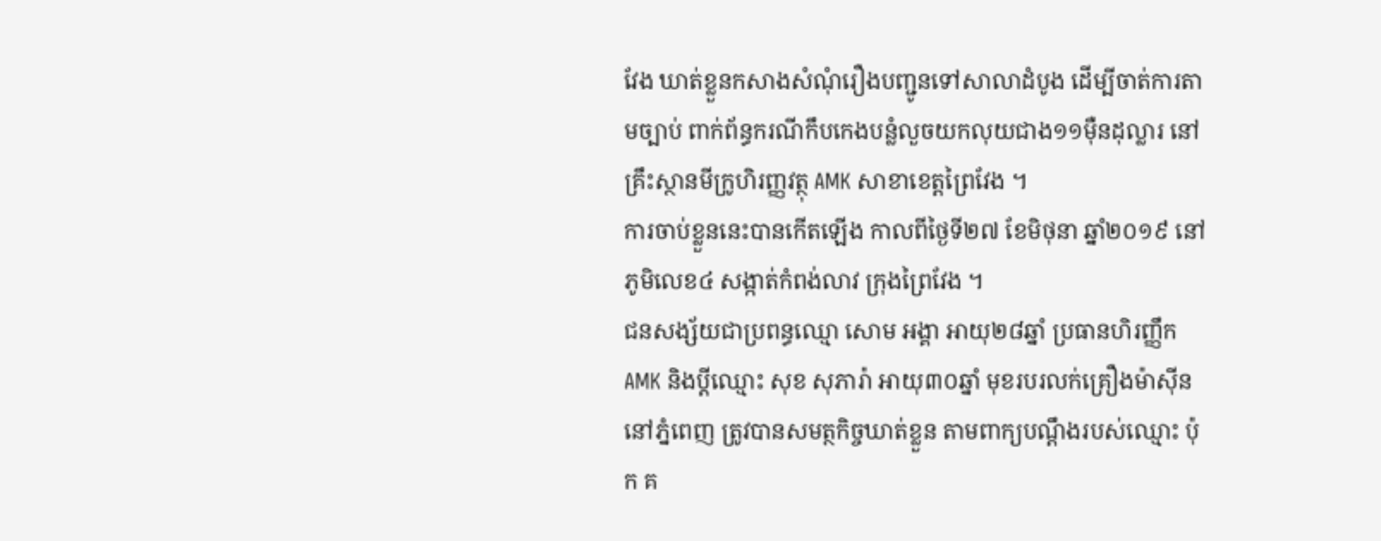វែង ឃាត់ខ្លួនកសាងសំណុំរឿងបញ្ជូនទៅសាលាដំបូង ដើម្បីចាត់ការតាមច្បាប់ ពាក់ព័ន្ធករណីកឹបកេងបន្លំលួចយកលុយជាង១១ម៉ឺនដុល្លារ នៅគ្រឹះស្ថានមីក្រូហិរញ្ញវត្ថុ AMK សាខាខេត្តព្រៃវែង ។
ការចាប់ខ្លួននេះបានកើតឡើង កាលពីថ្ងៃទី២៧ ខែមិថុនា ឆ្នាំ២០១៩ នៅភូមិលេខ៤ សង្កាត់កំពង់លាវ ក្រុងព្រៃវែង ។
ជនសង្ស័យជាប្រពន្ធឈ្មោ សោម អង្គា អាយុ២៨ឆ្នាំ ប្រធានហិរញ្ញឹក AMK និងប្ដីឈ្មោះ សុខ សុភារ៉ា អាយុ៣០ឆ្នាំ មុខរបរលក់គ្រឿងម៉ាស៊ីននៅភ្នំពេញ ត្រូវបានសមត្ថកិច្ចឃាត់ខ្លួន តាមពាក្យបណ្តឹងរបស់ឈ្មោះ ប៉ុក គ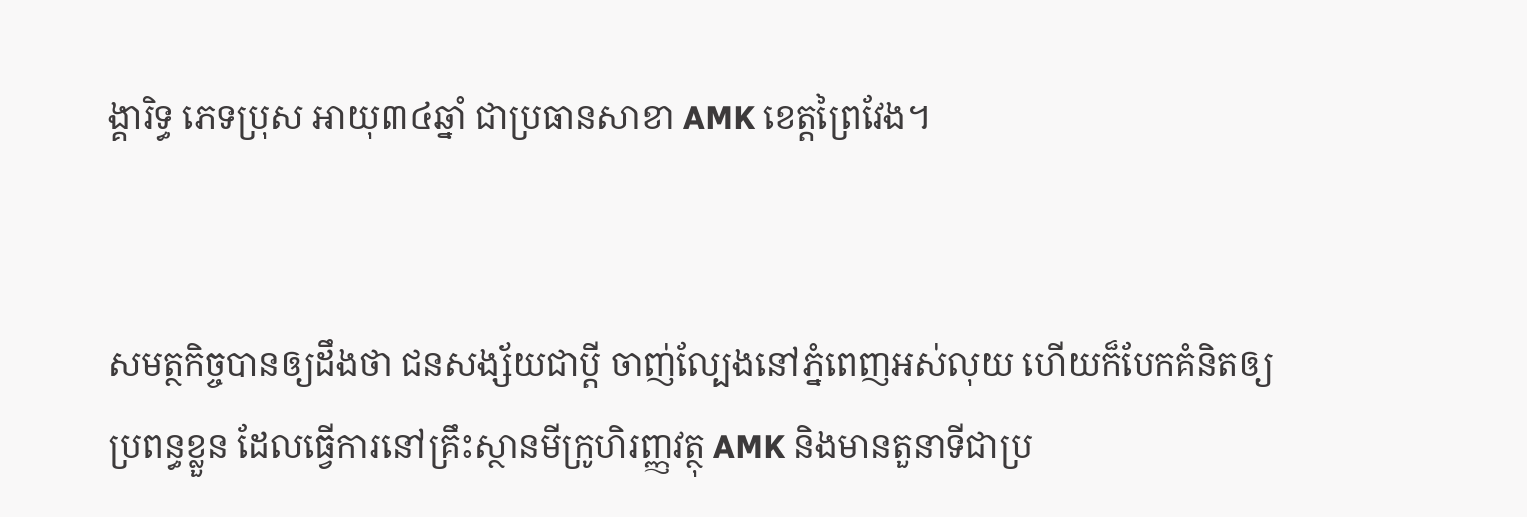ង្គារិទ្ធ ភេទប្រុស អាយុ៣៤ឆ្នាំ ជាប្រធានសាខា AMK ខេត្តព្រៃវែង។


សមត្ថកិច្ចបានឲ្យដឹងថា ជនសង្ស័យជាប្តី ចាញ់ល្បែងនៅភ្នំពេញអស់លុយ ហើយក៏បែកគំនិតឲ្យប្រពន្ធខ្លួន ដែលធ្វើការនៅគ្រឹះស្ថានមីក្រូហិរញ្ញវត្ថុ AMK និងមានតួនាទីជាប្រ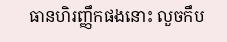ធានហិរញ្ញឹកផងនោះ លួចកឹប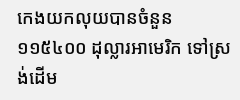កេងយកលុយបានចំនួន ១១៥៤០០ ដុល្លារអាមេរិក ទៅស្រង់ដើម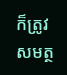ក៏ត្រូវសមត្ថ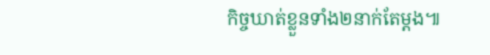កិច្ចឃាត់ខ្លួនទាំង២នាក់តែម្ដង៕